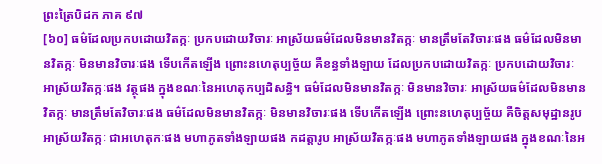ព្រះត្រៃបិដក ភាគ ៩៧
[៦០] ធម៌ដែលប្រកបដោយវិតក្កៈ ប្រកបដោយវិចារៈ អាស្រ័យធម៌ដែលមិនមានវិតក្កៈ មានត្រឹមតែវិចារៈផង ធម៌ដែលមិនមានវិតក្កៈ មិនមានវិចារៈផង ទើបកើតឡើង ព្រោះនហេតុប្បច្ច័យ គឺខន្ធទាំងឡាយ ដែលប្រកបដោយវិតក្កៈ ប្រកបដោយវិចារៈ អាស្រ័យវិតក្កៈផង វត្ថុផង ក្នុងខណៈនៃអហេតុកប្បដិសន្ធិ។ ធម៌ដែលមិនមានវិតក្កៈ មិនមានវិចារៈ អាស្រ័យធម៌ដែលមិនមានវិតក្កៈ មានត្រឹមតែវិចារៈផង ធម៌ដែលមិនមានវិតក្កៈ មិនមានវិចារៈផង ទើបកើតឡើង ព្រោះនហេតុប្បច្ច័យ គឺចិត្តសមុដ្ឋានរូប អាស្រ័យវិតក្កៈ ជាអហេតុកៈផង មហាភូតទាំងឡាយផង កដត្តារូប អាស្រ័យវិតក្កៈផង មហាភូតទាំងឡាយផង ក្នុងខណៈនៃអ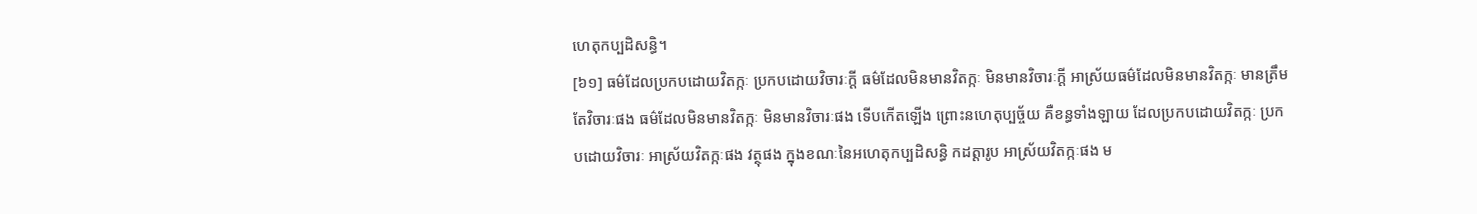ហេតុកប្បដិសន្ធិ។
[៦១] ធម៌ដែលប្រកបដោយវិតក្កៈ ប្រកបដោយវិចារៈក្តី ធម៌ដែលមិនមានវិតក្កៈ មិនមានវិចារៈក្តី អាស្រ័យធម៌ដែលមិនមានវិតក្កៈ មានត្រឹមតែវិចារៈផង ធម៌ដែលមិនមានវិតក្កៈ មិនមានវិចារៈផង ទើបកើតឡើង ព្រោះនហេតុប្បច្ច័យ គឺខន្ធទាំងឡាយ ដែលប្រកបដោយវិតក្កៈ ប្រកបដោយវិចារៈ អាស្រ័យវិតក្កៈផង វត្ថុផង ក្នុងខណៈនៃអហេតុកប្បដិសន្ធិ កដត្តារូប អាស្រ័យវិតក្កៈផង ម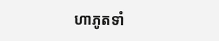ហាភូតទាំ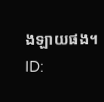ងឡាយផង។
ID: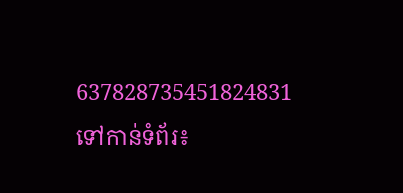637828735451824831
ទៅកាន់ទំព័រ៖